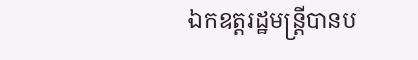ឯកឧត្តរដ្ឋមន្ត្រីបានប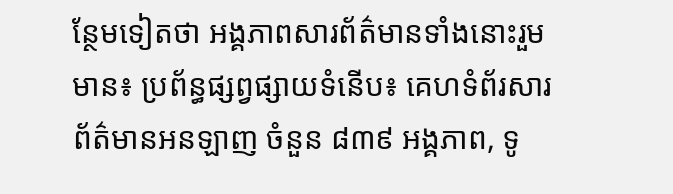ន្ថែមទៀតថា អង្គភាពសារព័ត៌មានទាំងនោះរួមមាន៖ ប្រព័ន្ធផ្សព្វផ្សាយទំនើប៖ គេហទំព័រសារព័ត៌មានអនឡាញ ចំនួន ៨៣៩ អង្គភាព, ទូ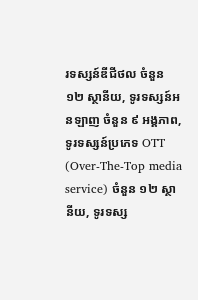រទស្សន៍ឌីជីថល ចំនួន ១២ ស្ថានីយ, ទូរទស្សន៍អនឡាញ ចំនួន ៩ អង្គភាព, ទូរទស្សន៍ប្រភេទ OTT (Over-The-Top media service) ចំនួន ១២ ស្ថានីយ, ទូរទស្ស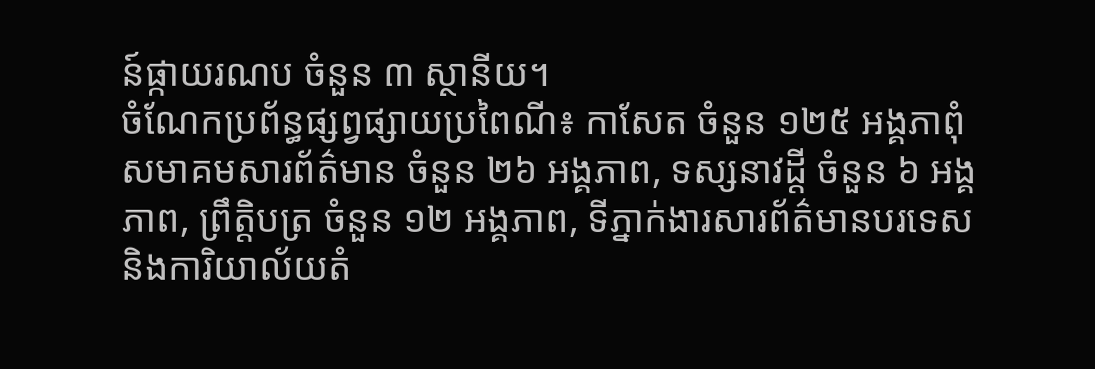ន៍ផ្កាយរណប ចំនួន ៣ ស្ថានីយ។
ចំណែកប្រព័ន្ធផ្សព្វផ្សាយប្រពៃណី៖ កាសែត ចំនួន ១២៥ អង្គភាពុំ សមាគមសារព័ត៌មាន ចំនួន ២៦ អង្គភាព, ទស្សនាវដ្តី ចំនួន ៦ អង្គភាព, ព្រឹត្តិបត្រ ចំនួន ១២ អង្គភាព, ទីភ្នាក់ងារសារព័ត៌មានបរទេស និងការិយាល័យតំ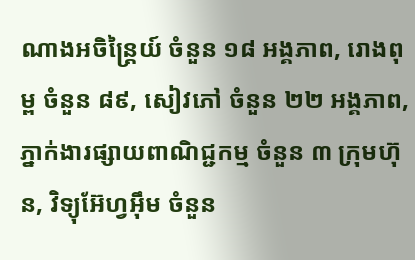ណាងអចិន្ត្រៃយ៍ ចំនួន ១៨ អង្គភាព, រោងពុម្ព ចំនួន ៨៩, សៀវភៅ ចំនួន ២២ អង្គភាព, ភ្នាក់ងារផ្សាយពាណិជ្ជកម្ម ចំនួន ៣ ក្រុមហ៊ុន, វិទ្យុអ៊ែហ្វអ៊ឹម ចំនួន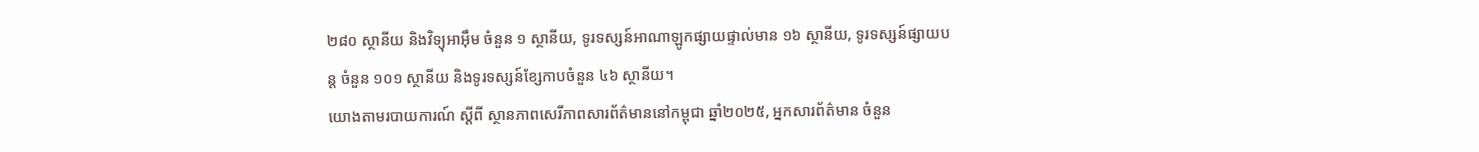២៨០ ស្ថានីយ និងវិទ្យុអាអ៊ឹម ចំនួន ១ ស្ថានីយ, ទូរទស្សន៍អាណាឡូកផ្សាយផ្ទាល់មាន ១៦ ស្ថានីយ, ទូរទស្សន៍ផ្សាយបន្ត ចំនួន ១០១ ស្ថានីយ និងទូរទស្សន៍ខ្សែកាបចំនួន ៤៦ ស្ថានីយ។
យោងតាមរបាយការណ៍ ស្តីពី ស្ថានភាពសេរីភាពសារព័ត៌មាននៅកម្ពុជា ឆ្នាំ២០២៥, អ្នកសារព័ត៌មាន ចំនួន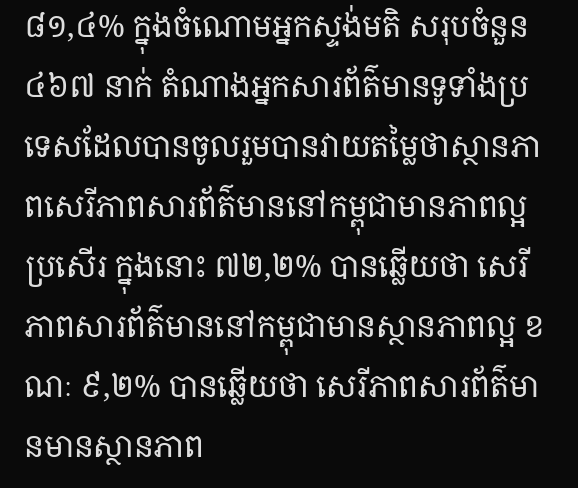៨១,៤% ក្នុងចំណោមអ្នកស្ទង់មតិ សរុបចំនួន ៤៦៧ នាក់ តំណាងអ្នកសារព័ត៌មានទូទាំងប្រទេសដែលបានចូលរួមបានវាយតម្លៃថាស្ថានភាពសេរីភាពសារព័ត៌មាននៅកម្ពុជាមានភាពល្អប្រសើរ ក្នុងនោះ ៧២,២% បានឆ្លើយថា សេរីភាពសារព័ត៌មាននៅកម្ពុជាមានស្ថានភាពល្អ ខណៈ ៩,២% បានឆ្លើយថា សេរីភាពសារព័ត៌មានមានស្ថានភាព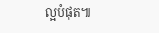ល្អបំផុត៕